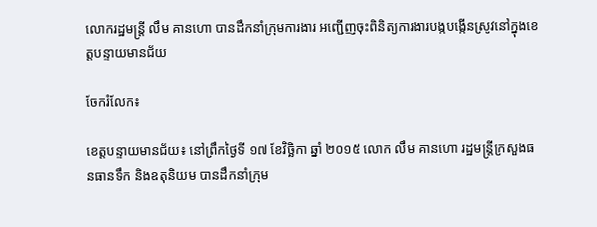លោករដ្ឋមន្ត្រី លឹម គានហោ បានដឹកនាំក្រុមការងារ អញ្ជើញចុះពិនិត្យការងារបង្កបង្កើនស្រូវនៅក្នុងខេត្តបន្ទាយមានជ័យ

ចែករំលែក៖

ខេត្តបន្ទាយមានជ័យ៖ នៅព្រឹកថ្ងៃទី ១៧ ខែវិច្ឆិកា ឆ្នាំ ២០១៥ លោក លឹម គានហោ រដ្ឋមន្ត្រីក្រសួងធនធានទឹក និងឧតុនិយម បានដឹកនាំក្រុម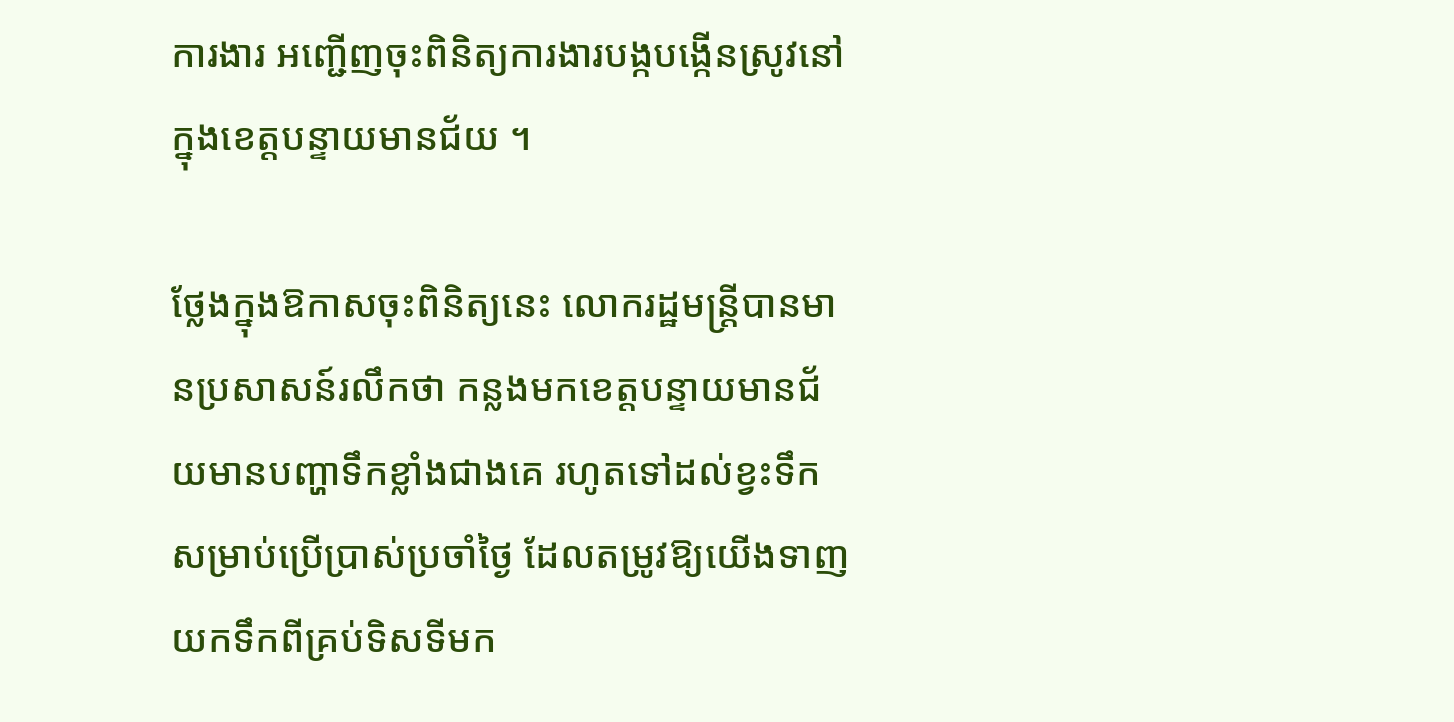ការងារ អញ្ជើញចុះពិនិត្យការងារបង្កបង្កើនស្រូវនៅក្នុងខេត្តបន្ទាយមានជ័យ ។

ថ្លែងក្នុងឱកាសចុះពិនិត្យនេះ លោករដ្ឋមន្ត្រីបានមានប្រសាសន៍រលឹកថា កន្លងមកខេត្តបន្ទាយមានជ័យមានបញ្ហាទឹកខ្លាំងជាងគេ រហូតទៅដល់ខ្វះទឹកសម្រាប់ប្រើប្រាស់ប្រចាំថ្ងៃ ដែលតម្រូវឱ្យយើងទាញយកទឹកពីគ្រប់ទិសទីមក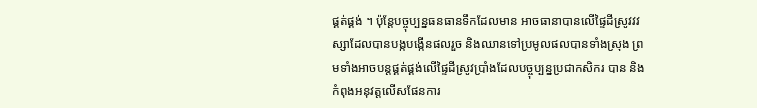ផ្គត់ផ្គង់ ។ ប៉ុន្តែបច្ចុប្បន្នធនធានទឹកដែលមាន អាចធានាបានលើផ្ទៃដីស្រូវវវស្សាដែលបានបង្កបង្កើនផលរួច និងឈានទៅប្រមូលផលបានទាំងស្រុង ព្រមទាំងអាចបន្តផ្គត់ផ្គង់លើផ្ទៃដីស្រូវប្រាំងដែលបច្ចុប្បន្នប្រជាកសិករ បាន និងកំពុងអនុវត្តលើសផែនការ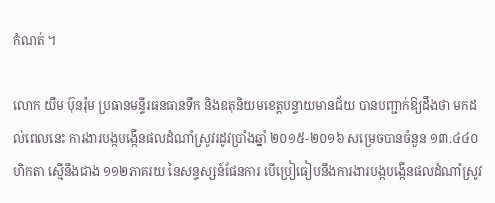កំណត់ ។

លោក យឹម ប៊ុនរ៉ុម ប្រធានមន្ទីរធនធានទឹក និងឧតុនិយមខេត្តបន្ទាយមានជ័យ បានបញ្ជាក់ឱ្យដឹងថា មកដល់ពេលនេះ ការងារបង្កបង្កើនផលដំណាំស្រូវរដូវប្រាំងឆ្នាំ ២០១៥-២០១៦ សម្រេចបានចំនួន ១៣.៤៤០ ហិកតា ស្មើនឹងជាង ១១២ភាគរយ នៃសន្ទស្សន៍ផែនការ បើប្រៀធៀបនឹងការងារបង្កបង្កើនផលដំណាំស្រូវ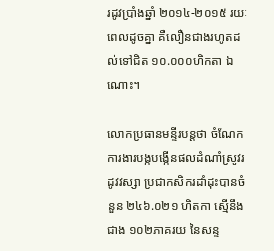រដូវប្រាំងឆ្នាំ ២០១៤-២០១៥ រយៈពេលដូចគ្នា គឺលឿនជាងរហូតដល់ទៅជិត ១០.០០០ហិកតា ឯណោះ។

លោកប្រធានមន្ទីរបន្តថា ចំណែកការងារបង្កបង្កើនផលដំណាំស្រូវរដូវវស្សា ប្រជាកសិករដាំដុះបានចំនួន ២៤៦.០២១ ហិតកា ស្មើនឹងជាង ១០២ភាគរយ នៃសន្ទ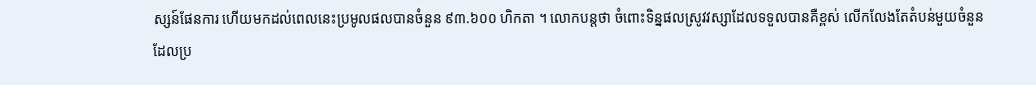ស្សន៍ផែនការ ហើយមកដល់ពេលនេះប្រមូលផលបានចំនួន ៩៣.៦០០ ហិកតា ។ លោកបន្តថា ចំពោះទិន្នផលស្រូវវស្សាដែលទទួលបានគឺខ្ពស់ លើកលែងតែតំបន់មួយចំនួន ដែលប្រ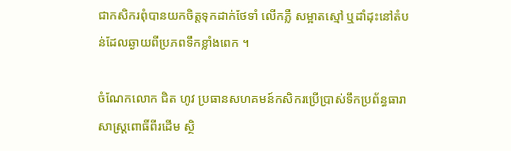ជាកសិករពុំបានយកចិត្តទុកដាក់ថែទាំ លើកភ្លឺ សម្អាតស្មៅ ឬដាំដុះនៅតំបន់ដែលឆ្ងាយពីប្រភពទឹកខ្លាំងពេក ។

ចំណែកលោក ជិត ហូវ ប្រធានសហគមន៍កសិករប្រើប្រាស់ទឹកប្រព័ន្ធធារាសាស្ត្រពោធិ៍ពីរដើម ស្ថិ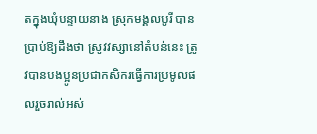តក្នុងឃុំបន្ទាយនាង ស្រុកមង្គលបូរី បានប្រាប់ឱ្យដឹងថា ស្រូវវស្សានៅតំបន់នេះ ត្រូវបានបងប្អូនប្រជាកសិករធ្វើការប្រមូលផលរួចរាល់អស់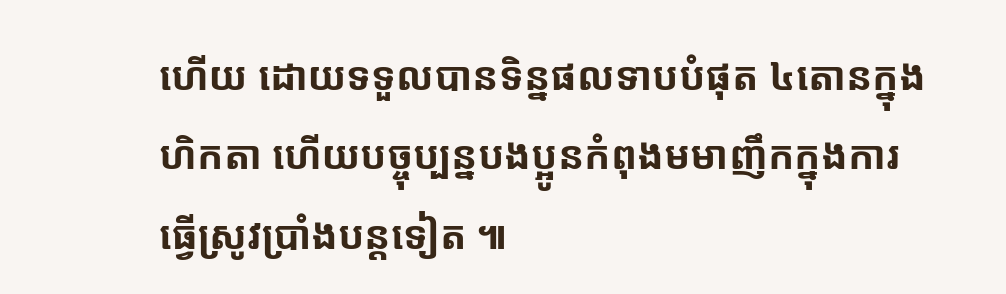ហើយ ដោយទទួលបានទិន្នផលទាបបំផុត ៤តោនក្នុងហិកតា ហើយបច្ចុប្បន្នបងប្អូនកំពុងមមាញឹកក្នុងការធ្វើស្រូវប្រាំងបន្តទៀត ៕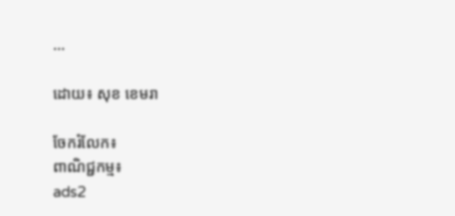...

ដោយ៖ សុខ ខេមរា

ចែករំលែក៖
ពាណិជ្ជកម្ម៖
ads2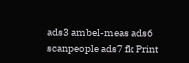ads3 ambel-meas ads6 scanpeople ads7 fk Print